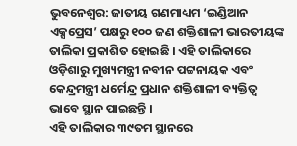ଭୁବନେଶ୍ୱର: ଜାତୀୟ ଗଣମାଧ୍ୟମ ‘ଇଣ୍ଡିଆନ ଏକ୍ସପ୍ରେସ’ ପକ୍ଷରୁ ୧୦୦ ଜଣ ଶକ୍ତିଶାଳୀ ଭାରତୀୟଙ୍କ ତାଲିକା ପ୍ରକାଶିତ ହୋଇଛି । ଏହି ତାଲିକାରେ ଓଡ଼ିଶାରୁ ମୁଖ୍ୟମନ୍ତ୍ରୀ ନବୀନ ପଟ୍ଟନାୟକ ଏବଂ କେନ୍ଦ୍ରମନ୍ତ୍ରୀ ଧର୍ମେନ୍ଦ୍ର ପ୍ରଧାନ ଶକ୍ତିଶାଳୀ ବ୍ୟକ୍ତିତ୍ୱ ଭାବେ ସ୍ଥାନ ପାଇଛନ୍ତି ।
ଏହି ତାଲିକାର ୩୯ତମ ସ୍ଥାନରେ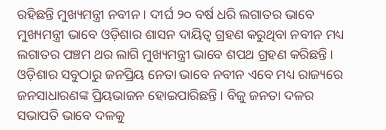ରହିଛନ୍ତି ମୁଖ୍ୟମନ୍ତ୍ରୀ ନବୀନ । ଦୀର୍ଘ ୨୦ ବର୍ଷ ଧରି ଲଗାତର ଭାବେ ମୁଖ୍ୟମନ୍ତ୍ରୀ ଭାବେ ଓଡ଼ିଶାର ଶାସନ ଦାୟିତ୍ୱ ଗ୍ରହଣ କରୁଥିବା ନବୀନ ମଧ୍ୟ ଲଗାତର ପଞ୍ଚମ ଥର ଲାଗି ମୁଖ୍ୟମନ୍ତ୍ରୀ ଭାବେ ଶପଥ ଗ୍ରହଣ କରିଛନ୍ତି ।
ଓଡ଼ିଶାର ସବୁଠାରୁ ଜନପ୍ରିୟ ନେତା ଭାବେ ନବୀନ ଏବେ ମଧ୍ୟ ରାଜ୍ୟରେ ଜନସାଧାରଣଙ୍କ ପ୍ରିୟଭାଜନ ହୋଇପାରିଛନ୍ତି । ବିଜୁ ଜନତା ଦଳର ସଭାପତି ଭାବେ ଦଳକୁ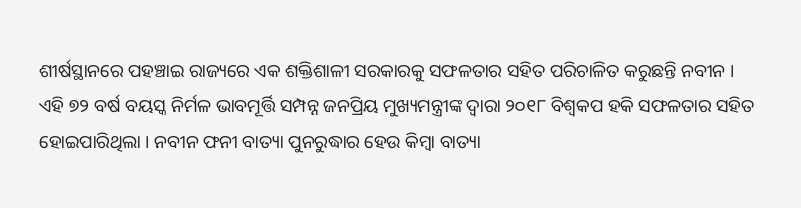ଶୀର୍ଷସ୍ଥାନରେ ପହଞ୍ଚାଇ ରାଜ୍ୟରେ ଏକ ଶକ୍ତିଶାଳୀ ସରକାରକୁ ସଫଳତାର ସହିତ ପରିଚାଳିତ କରୁଛନ୍ତି ନବୀନ ।
ଏହି ୭୨ ବର୍ଷ ବୟସ୍କ ନିର୍ମଳ ଭାବମୂର୍ତ୍ତି ସମ୍ପନ୍ନ ଜନପ୍ରିୟ ମୁଖ୍ୟମନ୍ତ୍ରୀଙ୍କ ଦ୍ୱାରା ୨୦୧୮ ବିଶ୍ୱକପ ହକି ସଫଳତାର ସହିତ ହୋଇପାରିଥିଲା । ନବୀନ ଫନୀ ବାତ୍ୟା ପୁନରୁଦ୍ଧାର ହେଉ କିମ୍ବା ବାତ୍ୟା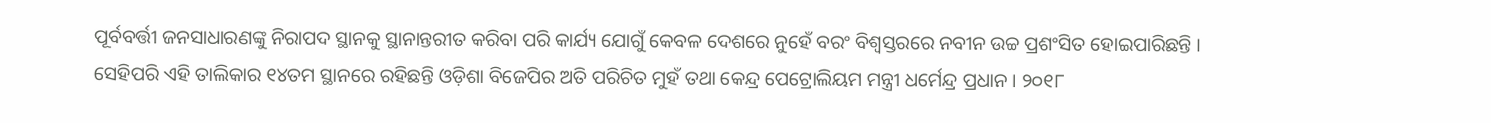ପୂର୍ବବର୍ତ୍ତୀ ଜନସାଧାରଣଙ୍କୁ ନିରାପଦ ସ୍ଥାନକୁ ସ୍ଥାନାନ୍ତରୀତ କରିବା ପରି କାର୍ଯ୍ୟ ଯୋଗୁଁ କେବଳ ଦେଶରେ ନୁହେଁ ବରଂ ବିଶ୍ୱସ୍ତରରେ ନବୀନ ଉଚ୍ଚ ପ୍ରଶଂସିତ ହୋଇପାରିଛନ୍ତି ।
ସେହିପରି ଏହି ତାଲିକାର ୧୪ତମ ସ୍ଥାନରେ ରହିଛନ୍ତି ଓଡ଼ିଶା ବିଜେପିର ଅତି ପରିଚିତ ମୁହଁ ତଥା କେନ୍ଦ୍ର ପେଟ୍ରୋଲିୟମ ମନ୍ତ୍ରୀ ଧର୍ମେନ୍ଦ୍ର ପ୍ରଧାନ । ୨୦୧୮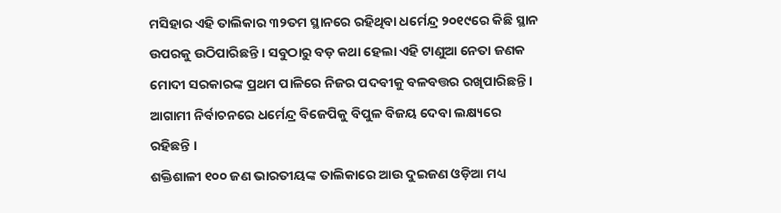ମସିହାର ଏହି ତାଲିକାର ୩୨ତମ ସ୍ଥାନରେ ରହିଥିବା ଧର୍ମେନ୍ଦ୍ର ୨୦୧୯ରେ କିଛି ସ୍ଥାନ ଉପରକୁ ଉଠିପାରିଛନ୍ତି । ସବୁଠାରୁ ବଡ଼ କଥା ହେଲା ଏହି ଟାଣୁଆ ନେତା ଜଣକ ମୋଦୀ ସରକାରଙ୍କ ପ୍ରଥମ ପାଳିରେ ନିଜର ପଦବୀକୁ ବଳବତ୍ତର ରଖିପାରିଛନ୍ତି । ଆଗାମୀ ନିର୍ବାଚନରେ ଧର୍ମେନ୍ଦ୍ର ବିଜେପିକୁ ବିପୁଳ ବିଜୟ ଦେବା ଲକ୍ଷ୍ୟରେ ରହିଛନ୍ତି ।
ଶକ୍ତିଶାଳୀ ୧୦୦ ଜଣ ଭାରତୀୟଙ୍କ ତାଲିକାରେ ଆଉ ଦୁଇଜଣ ଓଡ଼ିଆ ମଧ୍ୟ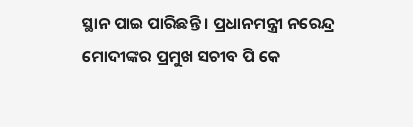ସ୍ଥାନ ପାଇ ପାରିଛନ୍ତି । ପ୍ରଧାନମନ୍ତ୍ରୀ ନରେନ୍ଦ୍ର ମୋଦୀଙ୍କର ପ୍ରମୁଖ ସଚୀବ ପି କେ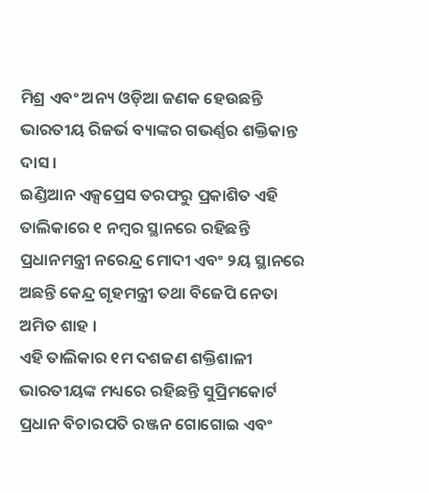ମିଶ୍ର ଏବଂ ଅନ୍ୟ ଓଡ଼ିଆ ଜଣକ ହେଉଛନ୍ତି ଭାରତୀୟ ରିଜର୍ଭ ବ୍ୟାଙ୍କର ଗଭର୍ଣ୍ଣର ଶକ୍ତିକାନ୍ତ ଦାସ ।
ଇଣ୍ଡିଆନ ଏକ୍ସପ୍ରେସ ତରଫରୁ ପ୍ରକାଶିତ ଏହି ତାଲିକାରେ ୧ ନମ୍ବର ସ୍ଥାନରେ ରହିଛନ୍ତି ପ୍ରଧାନମନ୍ତ୍ରୀ ନରେନ୍ଦ୍ର ମୋଦୀ ଏବଂ ୨ୟ ସ୍ଥାନରେ ଅଛନ୍ତି କେନ୍ଦ୍ର ଗୃହମନ୍ତ୍ରୀ ତଥା ବିଜେପି ନେତା ଅମିତ ଶାହ ।
ଏହି ତାଲିକାର ୧ମ ଦଶଜଣ ଶକ୍ତିଶାଳୀ ଭାରତୀୟଙ୍କ ମଧ୍ୟରେ ରହିଛନ୍ତି ସୁପ୍ରିମକୋର୍ଟ ପ୍ରଧାନ ବିଚାରପତି ରଞ୍ଜନ ଗୋଗୋଇ ଏବଂ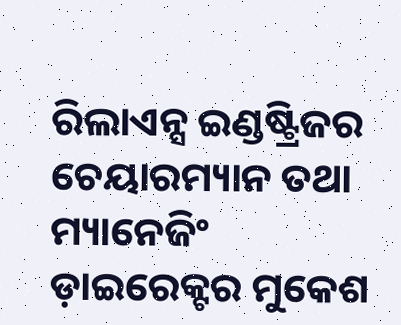ରିଲାଏନ୍ସ ଇଣ୍ଡଷ୍ଟ୍ରିଜର ଚେୟାରମ୍ୟାନ ତଥା ମ୍ୟାନେଜିଂ ଡ଼ାଇରେକ୍ଟର ମୁକେଶ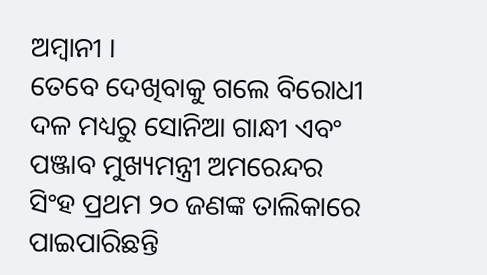ଅମ୍ବାନୀ ।
ତେବେ ଦେଖିବାକୁ ଗଲେ ବିରୋଧୀ ଦଳ ମଧ୍ୟରୁ ସୋନିଆ ଗାନ୍ଧୀ ଏବଂ ପଞ୍ଜାବ ମୁଖ୍ୟମନ୍ତ୍ରୀ ଅମରେନ୍ଦର ସିଂହ ପ୍ରଥମ ୨୦ ଜଣଙ୍କ ତାଲିକାରେ ପାଇପାରିଛନ୍ତି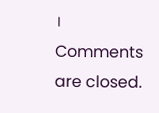।
Comments are closed.